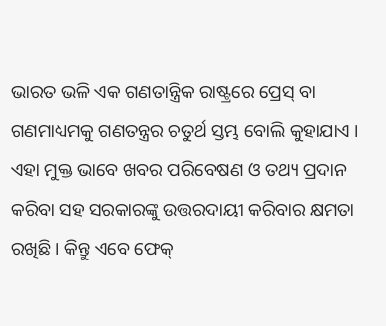ଭାରତ ଭଳି ଏକ ଗଣତାନ୍ତ୍ରିକ ରାଷ୍ଟ୍ରରେ ପ୍ରେସ୍ ବା ଗଣମାଧ୍ୟମକୁ ଗଣତନ୍ତ୍ରର ଚତୁର୍ଥ ସ୍ତମ୍ଭ ବୋଲି କୁହାଯାଏ । ଏହା ମୁକ୍ତ ଭାବେ ଖବର ପରିବେଷଣ ଓ ତଥ୍ୟ ପ୍ରଦାନ କରିବା ସହ ସରକାରଙ୍କୁ ଉତ୍ତରଦାୟୀ କରିବାର କ୍ଷମତା ରଖିଛି । କିନ୍ତୁ ଏବେ ଫେକ୍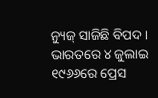ନ୍ୟୁଜ୍ ସାଜିଛି ବିପଦ ।
ଭାରତରେ ୪ ଜୁଲାଇ ୧୯୬୬ରେ ପ୍ରେସ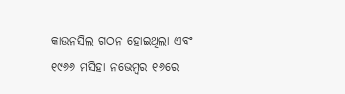କାଉନସିଲ ଗଠନ ହୋଇଥିଲା ଏବଂ ୧୯୬୬ ମସିହା ନଭେମ୍ବର ୧୬ରେ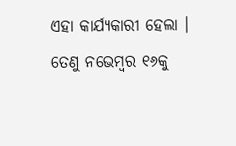ଏହା କାର୍ଯ୍ୟକାରୀ ହେଲା । ତେଣୁ ନଭେମ୍ବର ୧୬କୁ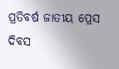ପ୍ରତିବର୍ଷ ଜାତୀୟ ପ୍ରେସ ଦିବସ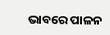ଭାବରେ ପାଳନ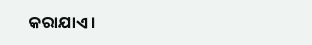କରାଯାଏ ।